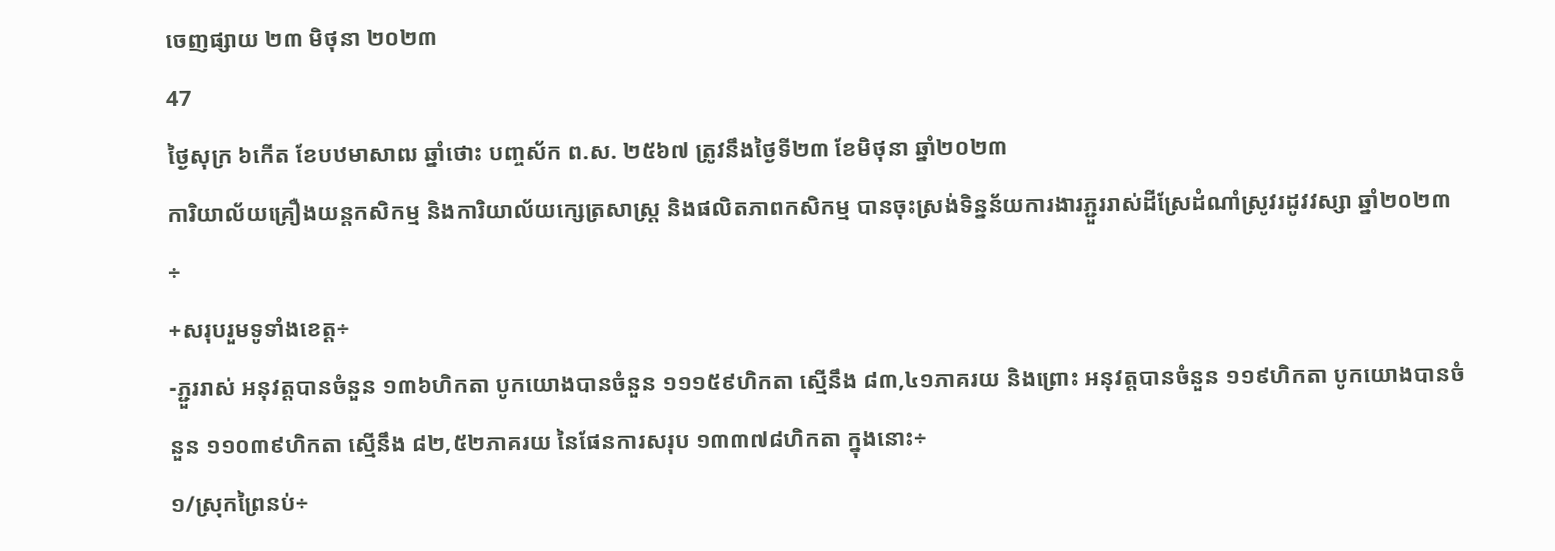ចេញផ្សាយ ២៣ មិថុនា ២០២៣
47
ថ្ងៃសុក្រ ៦កើត ខែបឋមាសាឍ ឆ្នាំថោះ បញ្ចស័ក ព.ស. ២៥៦៧ ត្រូវនឹងថ្ងៃទី២៣ ខែមិថុនា ឆ្នាំ២០២៣
ការិយាល័យគ្រឿងយន្តកសិកម្ម និងការិយាល័យក្សេត្រសាស្រ្ត និងផលិតភាពកសិកម្ម បានចុះស្រង់ទិន្នន័យការងារភ្ជួររាស់ដីស្រែដំណាំស្រូវរដូវវស្សា ឆ្នាំ២០២៣÷
+សរុបរួមទូទាំងខេត្ត÷
-ភ្ជួររាស់ អនុវត្តបានចំនួន ១៣៦ហិកតា បូកយោងបានចំនួន ១១១៥៩ហិកតា ស្មើនឹង ៨៣,៤១ភាគរយ និងព្រោះ អនុវត្តបានចំនួន ១១៩ហិកតា បូកយោងបានចំនួន ១១០៣៩ហិកតា ស្មើនឹង ៨២,៥២ភាគរយ នៃផែនការសរុប ១៣៣៧៨ហិកតា ក្នុងនោះ÷
១/ស្រុកព្រៃនប់÷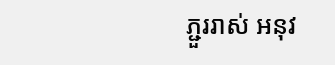ភ្ជួររាស់ អនុវ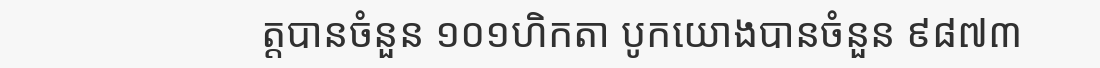ត្តបានចំនួន ១០១ហិកតា បូកយោងបានចំនួន ៩៨៧៣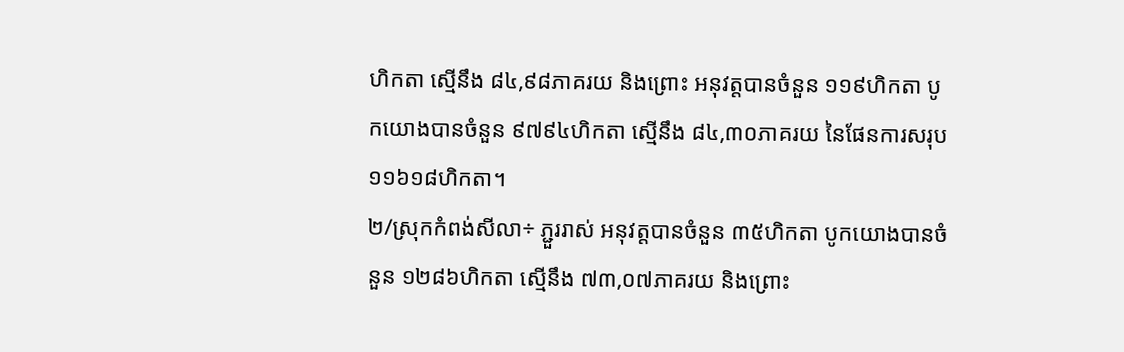ហិកតា ស្មើនឹង ៨៤,៩៨ភាគរយ និងព្រោះ អនុវត្តបានចំនួន ១១៩ហិកតា បូកយោងបានចំនួន ៩៧៩៤ហិកតា ស្មើនឹង ៨៤,៣០ភាគរយ នៃផែនការសរុប ១១៦១៨ហិកតា។
២/ស្រុកកំពង់សីលា÷ ភ្ជួររាស់ អនុវត្តបានចំនួន ៣៥ហិកតា បូកយោងបានចំនួន ១២៨៦ហិកតា ស្មើនឹង ៧៣,០៧ភាគរយ និងព្រោះ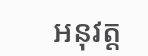អនុវត្ត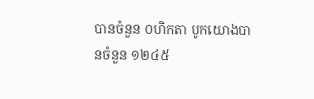បានចំនួន ០ហិកតា បូកយោងបានចំនួន ១២៤៥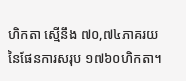ហិកតា ស្មើនឹង ៧០,៧៤ភាគរយ នៃផែនការសរុប ១៧៦០ហិកតា។